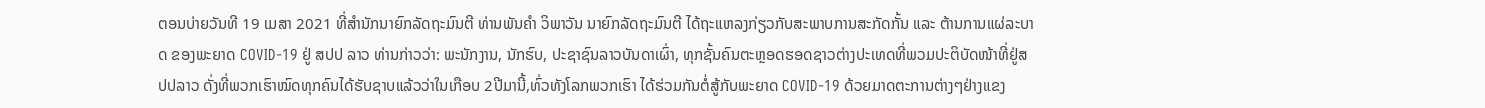ຕອນບ່າຍວັນທີ 19 ເມສາ 2021 ທີ່ສໍານັກນາຍົກລັດຖະມົນຕີ ທ່ານພັນຄໍາ ວິພາວັນ ນາຍົກລັດຖະມົນຕີ ໄດ້ຖະແຫລງກ່ຽວກັບສະພາບການສະກັດກັ້ນ ແລະ ຕ້ານການແຜ່ລະບາດ ຂອງພະຍາດ COVID-19 ຢູ່ ສປປ ລາວ ທ່ານກ່າວວ່າ: ພະນັກງານ, ນັກຮົບ, ປະຊາຊົນລາວບັນດາເຜົ່າ, ທຸກຊັ້ນຄົນຕະຫຼອດຮອດຊາວຕ່າງປະເທດທີ່ພວມປະຕິບັດໜ້າທີ່ຢູ່ສປປລາວ ດັ່ງທີ່ພວກເຮົາໝົດທຸກຄົນໄດ້ຮັບຊາບແລ້ວວ່າໃນເກືອບ 2ປີມານີ້,ທົ່ວທັງໂລກພວກເຮົາ ໄດ້ຮ່ວມກັນຕໍ່ສູ້ກັບພະຍາດ COVID-19 ດ້ວຍມາດຕະການຕ່າງໆຢ່າງແຂງ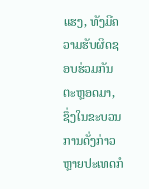ແຮງ, ທັງມີຄວາມຮັບຜິດຊອບຮ່ວມກັນຕະຫຼອດມາ, ຊຶ່ງໃນຂະບວນການດັ່ງກ່າວຫຼາຍປະເທດກໍ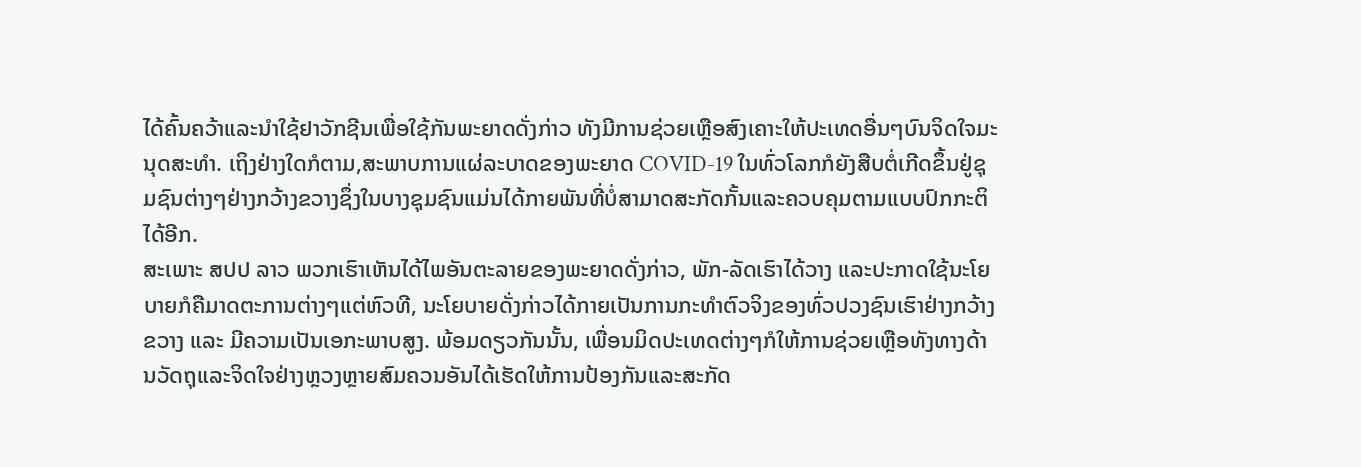ໄດ້ຄົ້ນຄວ້າແລະນຳໃຊ້ຢາວັກຊີນເພື່ອໃຊ້ກັນພະຍາດດັ່ງກ່າວ ທັງມີການຊ່ວຍເຫຼືອສົງເຄາະໃຫ້ປະເທດອື່ນໆບົນຈິດໃຈມະນຸດສະທຳ. ເຖິງຢ່າງໃດກໍຕາມ,ສະພາບການແຜ່ລະບາດຂອງພະຍາດ COVID-19 ໃນທົ່ວໂລກກໍຍັງສືບຕໍ່ເກີດຂຶ້ນຢູ່ຊຸມຊົນຕ່າງໆຢ່າງກວ້າງຂວາງຊຶ່ງໃນບາງຊຸມຊົນແມ່ນໄດ້ກາຍພັນທີ່ບໍ່ສາມາດສະກັດກັ້ນແລະຄວບຄຸມຕາມແບບປົກກະຕິໄດ້ອີກ.
ສະເພາະ ສປປ ລາວ ພວກເຮົາເຫັນໄດ້ໄພອັນຕະລາຍຂອງພະຍາດດັ່ງກ່າວ, ພັກ-ລັດເຮົາໄດ້ວາງ ແລະປະກາດໃຊ້ນະໂຍບາຍກໍຄືມາດຕະການຕ່າງໆແຕ່ຫົວທີ, ນະໂຍບາຍດັ່ງກ່າວໄດ້ກາຍເປັນການກະທຳຕົວຈິງຂອງທົ່ວປວງຊົນເຮົາຢ່າງກວ້າງຂວາງ ແລະ ມີຄວາມເປັນເອກະພາບສູງ. ພ້ອມດຽວກັນນັ້ນ, ເພື່ອນມິດປະເທດຕ່າງໆກໍໃຫ້ການຊ່ວຍເຫຼືອທັງທາງດ້ານວັດຖຸແລະຈິດໃຈຢ່າງຫຼວງຫຼາຍສົມຄວນອັນໄດ້ເຮັດໃຫ້ການປ້ອງກັນແລະສະກັດ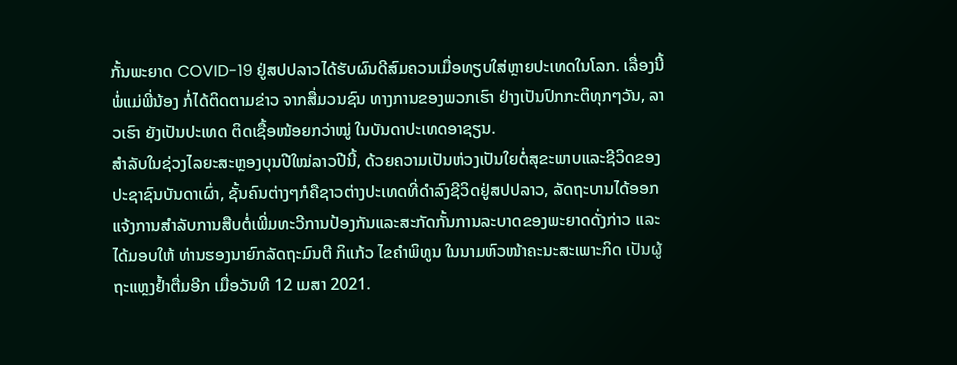ກັ້ນພະຍາດ COVID-19 ຢູ່ສປປລາວໄດ້ຮັບຜົນດີສົມຄວນເມື່ອທຽບໃສ່ຫຼາຍປະເທດໃນໂລກ. ເລື່ອງນີ້ ພໍ່ແມ່ພີ່ນ້ອງ ກໍ່ໄດ້ຕິດຕາມຂ່າວ ຈາກສື່ມວນຊົນ ທາງການຂອງພວກເຮົາ ຢ່າງເປັນປົກກະຕິທຸກໆວັນ, ລາວເຮົາ ຍັງເປັນປະເທດ ຕິດເຊື້ອໜ້ອຍກວ່າໝູ່ ໃນບັນດາປະເທດອາຊຽນ.
ສຳລັບໃນຊ່ວງໄລຍະສະຫຼອງບຸນປີໃໝ່ລາວປີນີ້, ດ້ວຍຄວາມເປັນຫ່ວງເປັນໃຍຕໍ່ສຸຂະພາບແລະຊີວິດຂອງປະຊາຊົນບັນດາເຜົ່າ, ຊັ້ນຄົນຕ່າງໆກໍຄືຊາວຕ່າງປະເທດທີ່ດຳລົງຊີວິດຢູ່ສປປລາວ, ລັດຖະບານໄດ້ອອກແຈ້ງການສຳລັບການສືບຕໍ່ເພີ່ມທະວີການປ້ອງກັນແລະສະກັດກັ້ນການລະບາດຂອງພະຍາດດັ່ງກ່າວ ແລະ ໄດ້ມອບໃຫ້ ທ່ານຮອງນາຍົກລັດຖະມົນຕີ ກິແກ້ວ ໄຂຄຳພິທູນ ໃນນາມຫົວໜ້າຄະນະສະເພາະກິດ ເປັນຜູ້ຖະແຫຼງຢໍ້າຕື່ມອີກ ເມື່ອວັນທີ 12 ເມສາ 2021.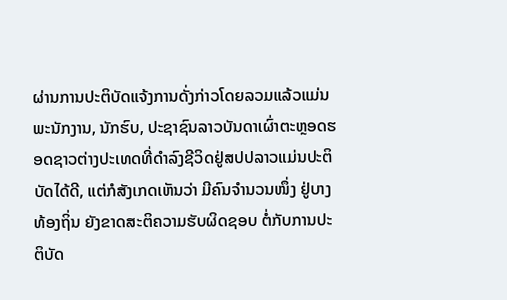ຜ່ານການປະຕິບັດແຈ້ງການດັ່ງກ່າວໂດຍລວມແລ້ວແມ່ນພະນັກງານ, ນັກຮົບ, ປະຊາຊົນລາວບັນດາເຜົ່າຕະຫຼອດຮອດຊາວຕ່າງປະເທດທີ່ດຳລົງຊີວິດຢູ່ສປປລາວແມ່ນປະຕິບັດໄດ້ດີ, ແຕ່ກໍສັງເກດເຫັນວ່າ ມີຄົນຈຳນວນໜຶ່ງ ຢູ່ບາງທ້ອງຖິ່ນ ຍັງຂາດສະຕິຄວາມຮັບຜິດຊອບ ຕໍ່ກັບການປະຕິບັດ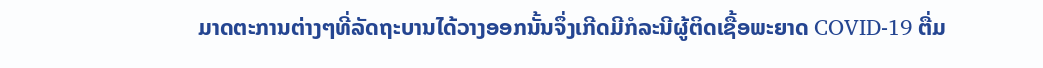ມາດຕະການຕ່າງໆທີ່ລັດຖະບານໄດ້ວາງອອກນັ້ນຈຶ່ງເກີດມີກໍລະນີຜູ້ຕິດເຊື້ອພະຍາດ COVID-19 ຕື່ມ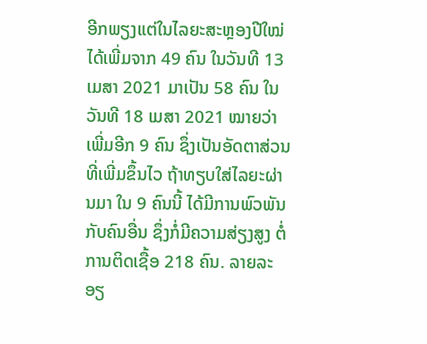ອີກພຽງແຕ່ໃນໄລຍະສະຫຼອງປີໃໝ່ໄດ້ເພີ່ມຈາກ 49 ຄົນ ໃນວັນທີ 13 ເມສາ 2021 ມາເປັນ 58 ຄົນ ໃນວັນທີ 18 ເມສາ 2021 ໝາຍວ່າ ເພີ່ມອີກ 9 ຄົນ ຊຶ່ງເປັນອັດຕາສ່ວນທີ່ເພີ່ມຂຶ້ນໄວ ຖ້າທຽບໃສ່ໄລຍະຜ່ານມາ ໃນ 9 ຄົນນີ້ ໄດ້ມີການພົວພັນກັບຄົນອື່ນ ຊຶ່ງກໍ່ມີຄວາມສ່ຽງສູງ ຕໍ່ການຕິດເຊື້ອ 218 ຄົນ. ລາຍລະອຽ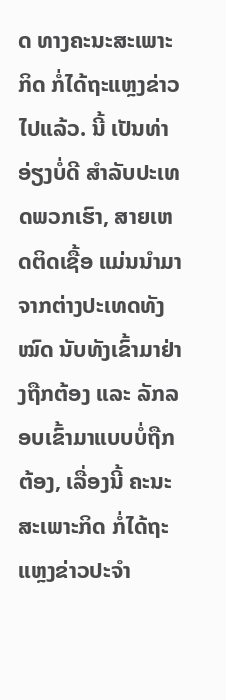ດ ທາງຄະນະສະເພາະກິດ ກໍ່ໄດ້ຖະແຫຼງຂ່າວໄປແລ້ວ. ນີ້ ເປັນທ່າອ່ຽງບໍ່ດີ ສຳລັບປະເທດພວກເຮົາ, ສາຍເຫດຕິດເຊື້ອ ແມ່ນນຳມາຈາກຕ່າງປະເທດທັງໝົດ ນັບທັງເຂົ້າມາຢ່າງຖືກຕ້ອງ ແລະ ລັກລອບເຂົ້າມາແບບບໍ່ຖືກຕ້ອງ, ເລື່ອງນີ້ ຄະນະສະເພາະກິດ ກໍ່ໄດ້ຖະແຫຼງຂ່າວປະຈຳ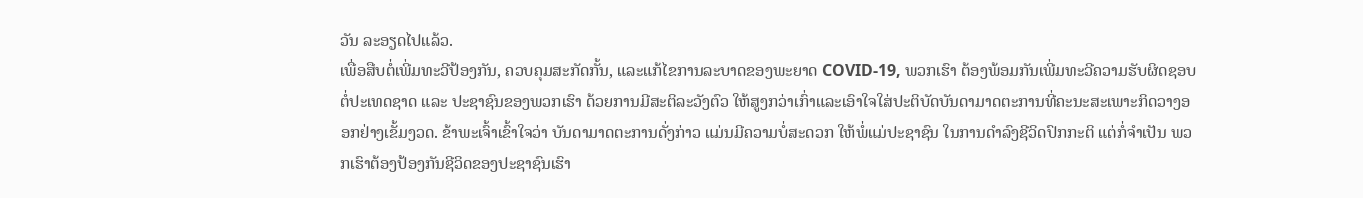ວັນ ລະອຽດໄປແລ້ວ.
ເພື່ອສືບຕໍ່ເພີ່ມທະວີປ້ອງກັນ, ຄວບຄຸມສະກັດກັ້ນ, ແລະແກ້ໄຂການລະບາດຂອງພະຍາດ COVID-19, ພວກເຮົາ ຕ້ອງພ້ອມກັນເພີ່ມທະວີຄວາມຮັບຜິດຊອບ ຕໍ່ປະເທດຊາດ ແລະ ປະຊາຊົນຂອງພວກເຮົາ ດ້ວຍການມີສະຕິລະວັງຕົວ ໃຫ້ສູງກວ່າເກົ່າແລະເອົາໃຈໃສ່ປະຕິບັດບັນດາມາດຕະການທີ່ຄະນະສະເພາະກິດວາງອອກຢ່າງເຂັ້ມງວດ. ຂ້າພະເຈົ້າເຂົ້າໃຈວ່າ ບັນດາມາດຕະການດັ່ງກ່າວ ແມ່ນມີຄວາມບໍ່ສະດວກ ໃຫ້ພໍ່ແມ່ປະຊາຊົນ ໃນການດຳລົງຊີວິດປົກກະຕິ ແຕ່ກໍ່ຈຳເປັນ ພວກເຮົາຕ້ອງປ້ອງກັນຊີວິດຂອງປະຊາຊົນເຮົາ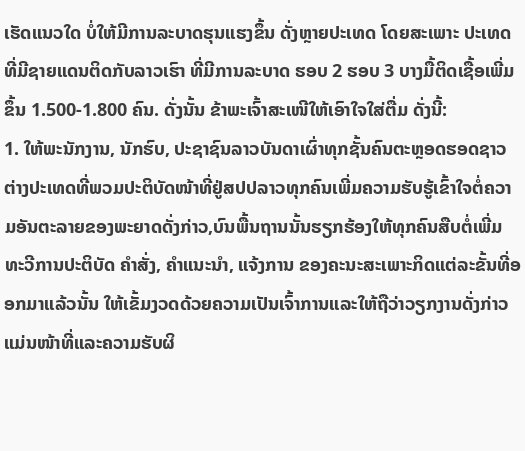ເຮັດແນວໃດ ບໍ່ໃຫ້ມີການລະບາດຮຸນແຮງຂຶ້ນ ດັ່ງຫຼາຍປະເທດ ໂດຍສະເພາະ ປະເທດທີ່ມີຊາຍແດນຕິດກັບລາວເຮົາ ທີ່ມີການລະບາດ ຮອບ 2 ຮອບ 3 ບາງມື້ຕິດເຊື້ອເພີ່ມຂຶ້ນ 1.500-1.800 ຄົນ. ດັ່ງນັ້ນ ຂ້າພະເຈົ້າສະເໜີໃຫ້ເອົາໃຈໃສ່ຕື່ມ ດັ່ງນີ້:
1. ໃຫ້ພະນັກງານ, ນັກຮົບ, ປະຊາຊົນລາວບັນດາເຜົ່າທຸກຊັ້ນຄົນຕະຫຼອດຮອດຊາວຕ່າງປະເທດທີ່ພວມປະຕິບັດໜ້າທີ່ຢູ່ສປປລາວທຸກຄົນເພີ່ມຄວາມຮັບຮູ້ເຂົ້າໃຈຕໍ່ຄວາມອັນຕະລາຍຂອງພະຍາດດັ່ງກ່າວ,ບົນພື້ນຖານນັ້ນຮຽກຮ້ອງໃຫ້ທຸກຄົນສືບຕໍ່ເພີ່ມທະວີການປະຕິບັດ ຄຳສັ່ງ, ຄຳແນະນຳ, ແຈ້ງການ ຂອງຄະນະສະເພາະກິດແຕ່ລະຂັ້ນທີ່ອອກມາແລ້ວນັ້ນ ໃຫ້ເຂັ້ມງວດດ້ວຍຄວາມເປັນເຈົ້າການແລະໃຫ້ຖືວ່າວຽກງານດັ່ງກ່າວແມ່ນໜ້າທີ່ແລະຄວາມຮັບຜິ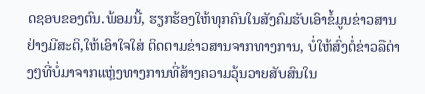ດຊອບຂອງຕົນ.ພ້ອມນີ້, ຮຽກຮ້ອງໃຫ້ທຸກຄົນໃນສັງຄົມຮັບເອົາຂໍ້ມູນຂ່າວສານຢ່າງມີສະຕິ,ໃຫ້ເອົາໃຈໃສ່ ຕິດຕາມຂ່າວສານຈາກທາງການ, ບໍ່ໃຫ້ສົ່ງຕໍ່ຂ່າວລືຕ່າງໆທີ່ບໍ່ມາຈາກແຫຼ່ງທາງການທີ່ສ້າງຄວາມວຸ້ນວາຍສັບສົນໃນ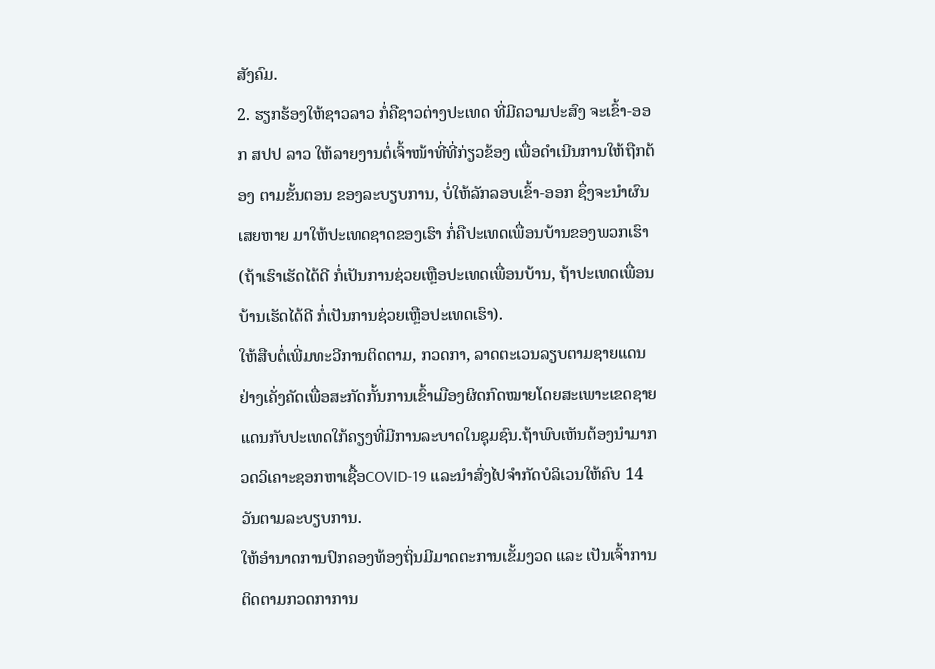ສັງຄົມ.
2. ຮຽກຮ້ອງໃຫ້ຊາວລາວ ກໍ່ຄືຊາວຕ່າງປະເທດ ທີ່ມີຄວາມປະສົງ ຈະເຂົ້າ-ອອກ ສປປ ລາວ ໃຫ້ລາຍງານຕໍ່ເຈົ້າໜ້າທີ່ທີ່ກ່ຽວຂ້ອງ ເພື່ອດຳເນີນການໃຫ້ຖືກຕ້ອງ ຕາມຂັ້ນຕອນ ຂອງລະບຽບການ, ບໍ່ໃຫ້ລັກລອບເຂົ້າ-ອອກ ຊຶ່ງຈະນຳຜົນເສຍຫາຍ ມາໃຫ້ປະເທດຊາດຂອງເຮົາ ກໍ່ຄືປະເທດເພື່ອນບ້ານຂອງພວກເຮົາ (ຖ້າເຮົາເຮັດໄດ້ດີ ກໍ່ເປັນການຊ່ວຍເຫຼືອປະເທດເພື່ອນບ້ານ, ຖ້າປະເທດເພື່ອນບ້ານເຮັດໄດ້ດີ ກໍ່ເປັນການຊ່ວຍເຫຼືອປະເທດເຮົາ).
ໃຫ້ສືບຕໍ່ເພີ່ມທະວີການຕິດຕາມ, ກວດກາ, ລາດຕະເວນລຽບຕາມຊາຍແດນຢ່າງເຄັ່ງຄັດເພື່ອສະກັດກັ້ນການເຂົ້າເມືອງຜິດກົດໝາຍໂດຍສະເພາະເຂດຊາຍແດນກັບປະເທດໃກ້ຄຽງທີ່ມີການລະບາດໃນຊຸມຊົນ.ຖ້າພົບເຫັນຕ້ອງນຳມາກວດວິເຄາະຊອກຫາເຊື້ອCOVID-19 ແລະນຳສົ່ງໄປຈຳກັດບໍລິເວນໃຫ້ຄົບ 14 ວັນຕາມລະບຽບການ.
ໃຫ້ອຳນາດການປົກຄອງທ້ອງຖິ່ນມີມາດຕະການເຂັ້ມງວດ ແລະ ເປັນເຈົ້າການຕິດຕາມກວດກາການ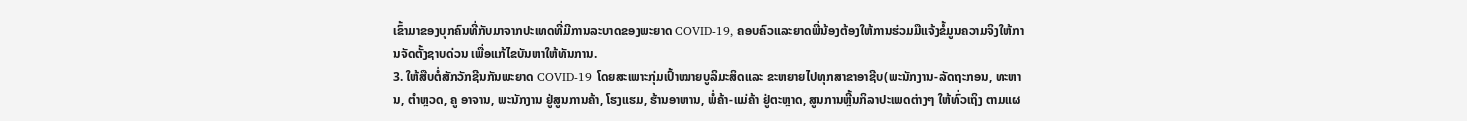ເຂົ້າມາຂອງບຸກຄົນທີ່ກັບມາຈາກປະເທດທີ່ມີການລະບາດຂອງພະຍາດ COVID-19, ຄອບຄົວແລະຍາດພີ່ນ້ອງຕ້ອງໃຫ້ການຮ່ວມມືແຈ້ງຂໍ້ມູນຄວາມຈິງໃຫ້ການຈັດຕັ້ງຊາບດ່ວນ ເພື່ອແກ້ໄຂບັນຫາໃຫ້ທັນການ.
3. ໃຫ້ສືບຕໍ່ສັກວັກຊີນກັນພະຍາດ COVID-19 ໂດຍສະເພາະກຸ່ມເປົ້າໝາຍບູລິມະສິດແລະ ຂະຫຍາຍໄປທຸກສາຂາອາຊີບ(ພະນັກງານ-ລັດຖະກອນ, ທະຫານ, ຕຳຫຼວດ, ຄູ ອາຈານ, ພະນັກງານ ຢູ່ສູນການຄ້າ, ໂຮງແຮມ, ຮ້ານອາຫານ, ພໍ່ຄ້າ-ແມ່ຄ້າ ຢູ່ຕະຫຼາດ, ສູນການຫຼີ້ນກິລາປະເພດຕ່າງໆ ໃຫ້ທົ່ວເຖິງ ຕາມແຜ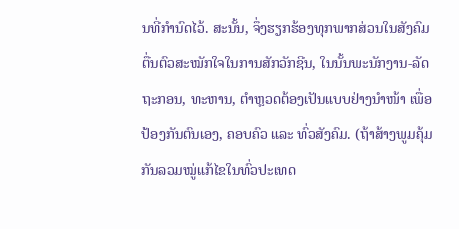ນທີ່ກຳນົດໄວ້. ສະນັ້ນ, ຈຶ່ງຮຽກຮ້ອງທຸກພາກສ່ວນໃນສັງຄົມ ຕື່ນຕົວສະໝັກໃຈໃນການສັກວັກຊີນ, ໃນນັ້ນພະນັກງານ-ລັດຖະກອນ, ທະຫານ, ຕຳຫຼວດຕ້ອງເປັນແບບຢ່າງນຳໜ້າ ເພື່ອປ້ອງກັນຕົນເອງ, ຄອບຄົວ ແລະ ທົ່ວສັງຄົມ. (ຖ້າສ້າງພູມຄຸ້ມກັນລວມໝູ່ແກ້ໄຂໃນທົ່ວປະເທດ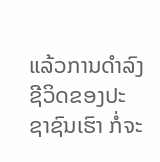ແລ້ວການດຳລົງຊີວິດຂອງປະຊາຊົນເຮົາ ກໍ່ຈະ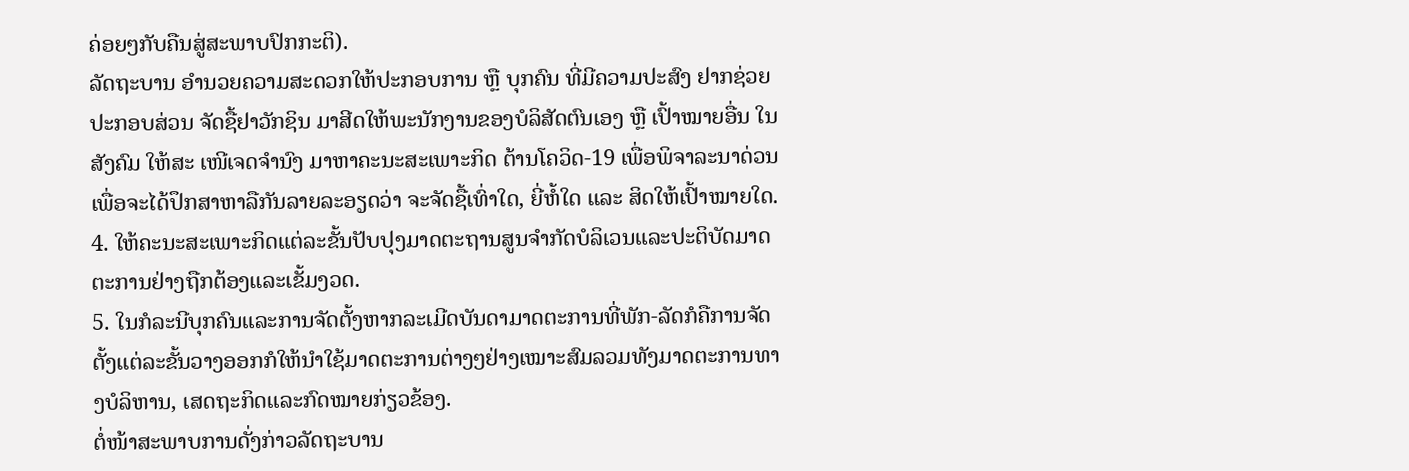ຄ່ອຍໆກັບຄືນສູ່ສະພາບປົກກະຕິ).
ລັດຖະບານ ອຳນວຍຄວາມສະດວກໃຫ້ປະກອບການ ຫຼື ບຸກຄົນ ທີ່ມີຄວາມປະສົງ ຢາກຊ່ວຍປະກອບສ່ວນ ຈັດຊື້ຢາວັກຊິນ ມາສີດໃຫ້ພະນັກງານຂອງບໍລິສັດຕົນເອງ ຫຼື ເປົ້າໝາຍອື່ນ ໃນສັງຄົມ ໃຫ້ສະ ເໜີເຈດຈຳນົງ ມາຫາຄະນະສະເພາະກິດ ຕ້ານໂຄວິດ-19 ເພື່ອພິຈາລະນາດ່ວນ ເພື່ອຈະໄດ້ປຶກສາຫາລືກັນລາຍລະອຽດວ່າ ຈະຈັດຊື້ເທົ່າໃດ, ຍີ່ຫໍ້ໃດ ແລະ ສິດໃຫ້ເປົ້າໝາຍໃດ.
4. ໃຫ້ຄະນະສະເພາະກິດແຕ່ລະຂັ້ນປັບປຸງມາດຕະຖານສູນຈຳກັດບໍລິເວນແລະປະຕິບັດມາດຕະການຢ່າງຖືກຕ້ອງແລະເຂັ້ມງວດ.
5. ໃນກໍລະນີບຸກຄົນແລະການຈັດຕັ້ງຫາກລະເມີດບັນດາມາດຕະການທີ່ພັກ-ລັດກໍຄືການຈັດຕັ້ງແຕ່ລະຂັ້ນວາງອອກກໍໃຫ້ນຳໃຊ້ມາດຕະການຕ່າງໆຢ່າງເໝາະສົມລວມທັງມາດຕະການທາງບໍລິຫານ, ເສດຖະກິດແລະກົດໝາຍກ່ຽວຂ້ອງ.
ຕໍ່ໜ້າສະພາບການດັ່ງກ່າວລັດຖະບານ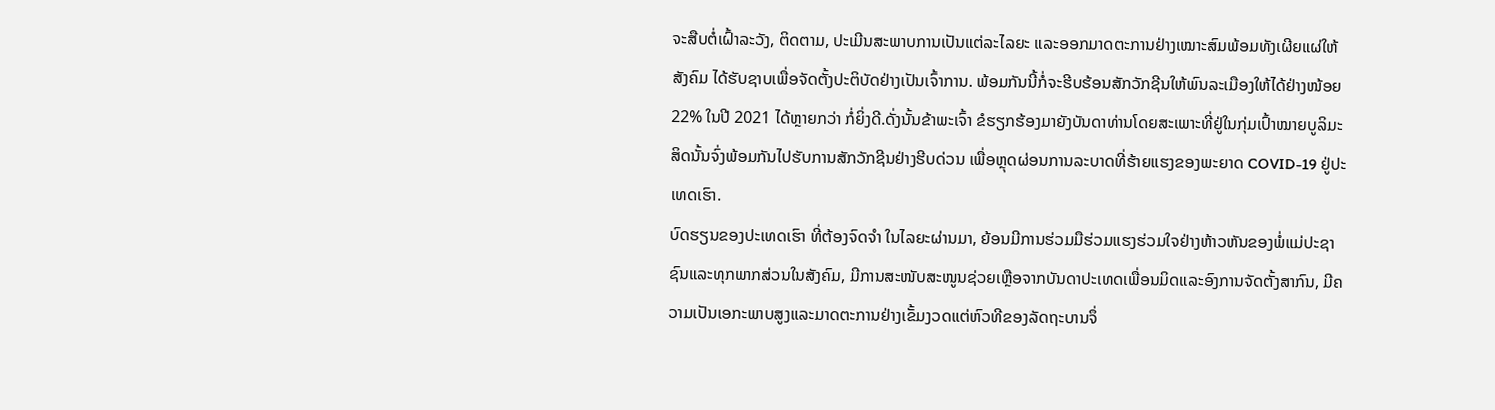ຈະສືບຕໍ່ເຝົ້າລະວັງ, ຕິດຕາມ, ປະເມີນສະພາບການເປັນແຕ່ລະໄລຍະ ແລະອອກມາດຕະການຢ່າງເໝາະສົມພ້ອມທັງເຜີຍແຜ່ໃຫ້ສັງຄົມ ໄດ້ຮັບຊາບເພື່ອຈັດຕັ້ງປະຕິບັດຢ່າງເປັນເຈົ້າການ. ພ້ອມກັນນີ້ກໍ່ຈະຮີບຮ້ອນສັກວັກຊີນໃຫ້ພົນລະເມືອງໃຫ້ໄດ້ຢ່າງໜ້ອຍ22% ໃນປີ 2021 ໄດ້ຫຼາຍກວ່າ ກໍ່ຍິ່ງດີ.ດັ່ງນັ້ນຂ້າພະເຈົ້າ ຂໍຮຽກຮ້ອງມາຍັງບັນດາທ່ານໂດຍສະເພາະທີ່ຢູ່ໃນກຸ່ມເປົ້າໝາຍບູລິມະສິດນັ້ນຈົ່ງພ້ອມກັນໄປຮັບການສັກວັກຊີນຢ່າງຮີບດ່ວນ ເພື່ອຫຼຸດຜ່ອນການລະບາດທີ່ຮ້າຍແຮງຂອງພະຍາດ COVID-19 ຢູ່ປະເທດເຮົາ.
ບົດຮຽນຂອງປະເທດເຮົາ ທີ່ຕ້ອງຈົດຈຳ ໃນໄລຍະຜ່ານມາ, ຍ້ອນມີການຮ່ວມມືຮ່ວມແຮງຮ່ວມໃຈຢ່າງຫ້າວຫັນຂອງພໍ່ແມ່ປະຊາຊົນແລະທຸກພາກສ່ວນໃນສັງຄົມ, ມີການສະໜັບສະໜູນຊ່ວຍເຫຼືອຈາກບັນດາປະເທດເພື່ອນມິດແລະອົງການຈັດຕັ້ງສາກົນ, ມີຄວາມເປັນເອກະພາບສູງແລະມາດຕະການຢ່າງເຂັ້ມງວດແຕ່ຫົວທີຂອງລັດຖະບານຈຶ່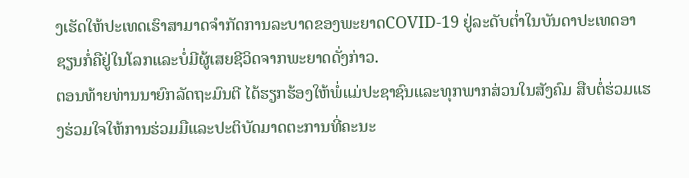ງເຮັດໃຫ້ປະເທດເຮົາສາມາດຈຳກັດການລະບາດຂອງພະຍາດCOVID-19 ຢູ່ລະດັບຕໍ່າໃນບັນດາປະເທດອາຊຽນກໍ່ຄືຢູ່ໃນໂລກແລະບໍ່ມີຜູ້ເສຍຊີວິດຈາກພະຍາດດັ່ງກ່າວ.
ຕອນທ້າຍທ່ານນາຍົກລັດຖະມົນຕີ ໄດ້ຮຽກຮ້ອງໃຫ້ພໍ່ແມ່ປະຊາຊົນແລະທຸກພາກສ່ວນໃນສັງຄົມ ສືບຕໍ່ຮ່ວມແຮງຮ່ວມໃຈໃຫ້ການຮ່ວມມືແລະປະຕິບັດມາດຕະການທີ່ຄະນະ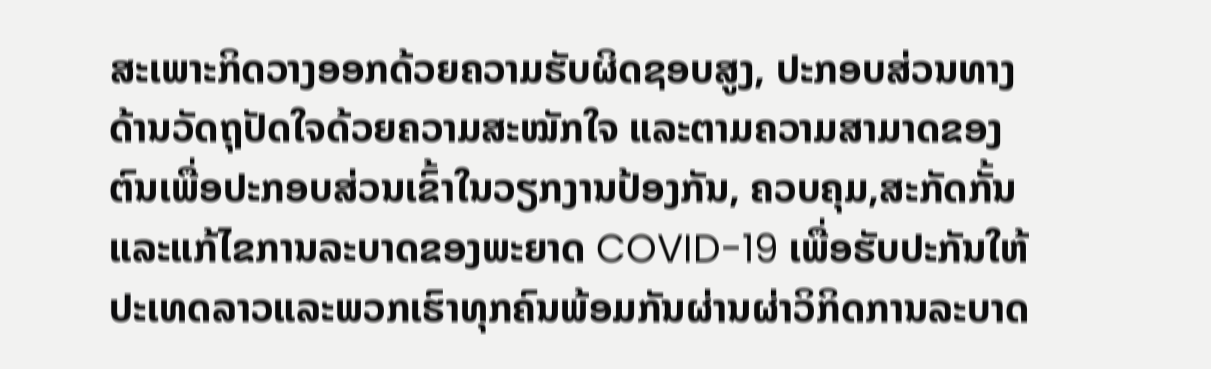ສະເພາະກິດວາງອອກດ້ວຍຄວາມຮັບຜິດຊອບສູງ, ປະກອບສ່ວນທາງດ້ານວັດຖຸປັດໃຈດ້ວຍຄວາມສະໝັກໃຈ ແລະຕາມຄວາມສາມາດຂອງຕົນເພື່ອປະກອບສ່ວນເຂົ້າໃນວຽກງານປ້ອງກັນ, ຄວບຄຸມ,ສະກັດກັ້ນແລະແກ້ໄຂການລະບາດຂອງພະຍາດ COVID-19 ເພື່ອຮັບປະກັນໃຫ້ປະເທດລາວແລະພວກເຮົາທຸກຄົນພ້ອມກັນຜ່ານຜ່າວິກິດການລະບາດ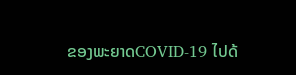ຂອງພະຍາດCOVID-19 ໄປດ້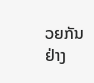ວຍກັນ ຢ່າງ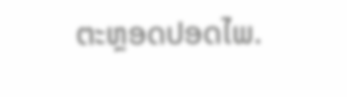ຕະຫຼອດປອດໄພ.